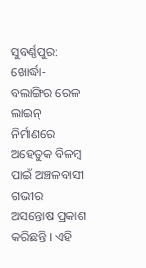ସୁବର୍ଣ୍ଣପୁର: ଖୋର୍ଦ୍ଧା-ବଲାଙ୍ଗିର ରେଳ ଲାଇନ୍ ନିର୍ମାଣରେ ଅହେତୁକ ବିଳମ୍ବ ପାଇଁ ଅଞ୍ଚଳବାସୀ ଗଭୀର ଅସନ୍ତୋଷ ପ୍ରକାଶ କରିଛନ୍ତି । ଏହି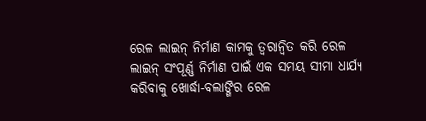ରେଳ ଲାଇନ୍ ନିର୍ମାଣ କାମକୁ ତ୍ୱରାନ୍ୱିତ କରି ରେଳ ଲାଇନ୍ ସଂପୂର୍ଣ୍ଣ ନିର୍ମାଣ ପାଇଁ ଏକ ସମୟ ସୀମା ଧାର୍ଯ୍ୟ କରିବାକୁ ଖୋର୍ଦ୍ଧା-ବଲାଙ୍ଗିର ରେଳ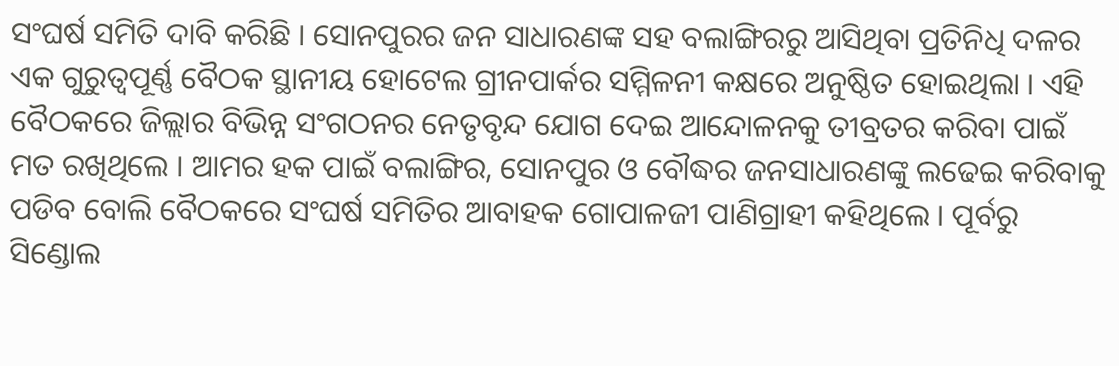ସଂଘର୍ଷ ସମିତି ଦାବି କରିଛି । ସୋନପୁରର ଜନ ସାଧାରଣଙ୍କ ସହ ବଲାଙ୍ଗିରରୁ ଆସିଥିବା ପ୍ରତିନିଧି ଦଳର ଏକ ଗୁରୁତ୍ୱପୂର୍ଣ୍ଣ ବୈଠକ ସ୍ଥାନୀୟ ହୋଟେଲ ଗ୍ରୀନପାର୍କର ସମ୍ମିଳନୀ କକ୍ଷରେ ଅନୁଷ୍ଠିତ ହୋଇଥିଲା । ଏହି ବୈଠକରେ ଜିଲ୍ଲାର ବିଭିନ୍ନ ସଂଗଠନର ନେତୃବୃନ୍ଦ ଯୋଗ ଦେଇ ଆନ୍ଦୋଳନକୁ ତୀବ୍ରତର କରିବା ପାଇଁ ମତ ରଖିଥିଲେ । ଆମର ହକ ପାଇଁ ବଲାଙ୍ଗିର, ସୋନପୁର ଓ ବୌଦ୍ଧର ଜନସାଧାରଣଙ୍କୁ ଲଢେଇ କରିବାକୁ ପଡିବ ବୋଲି ବୈଠକରେ ସଂଘର୍ଷ ସମିତିର ଆବାହକ ଗୋପାଳଜୀ ପାଣିଗ୍ରାହୀ କହିଥିଲେ । ପୂର୍ବରୁ ସିଣ୍ଡୋଲ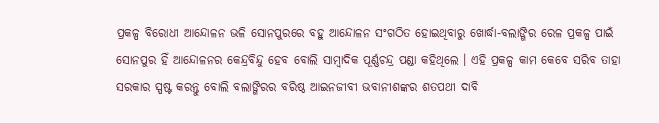ପ୍ରକଳ୍ପ ବିରୋଧୀ ଆନ୍ଦୋଳନ ଭଳି ସୋନପୁରରେ ବହୁ ଆନ୍ଦୋଳନ ସଂଗଠିତ ହୋଇଥିବାରୁ ଖୋର୍ଦ୍ଧା-ବଲାଙ୍ଗିର ରେଳ ପ୍ରକଳ୍ପ ପାଇଁ ସୋନପୁର ହିଁ ଆନ୍ଦୋଳନର କେନ୍ଦ୍ରବିନ୍ଦୁ ହେବ ବୋଲି ସାମ୍ବାଦିକ ପୂର୍ଣ୍ଣଚନ୍ଦ୍ର ପଣ୍ଡା କହିଥିଲେ । ଏହି ପ୍ରକଳ୍ପ କାମ କେବେ ସରିବ ତାହା ସରକାର ସ୍ପଷ୍ଟ କରନ୍ତୁ ବୋଲି ବଲାଙ୍ଗିରର ବରିଷ୍ଠ ଆଇନଜୀବୀ ଭବାନୀଶଙ୍କର ଶତପଥୀ ଦାବି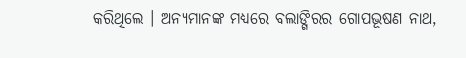କରିଥିଲେ । ଅନ୍ୟମାନଙ୍କ ମଧ୍ୟରେ ବଲାଙ୍ଗିରର ଗୋପଭୂଷଣ ନାଥ,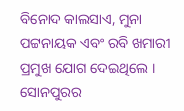ବିନୋଦ କାଲସାଏ, ମୁନା ପଟ୍ଟନାୟକ ଏବଂ ରବି ଖମାରୀ ପ୍ରମୁଖ ଯୋଗ ଦେଇଥିଲେ । ସୋନପୁରର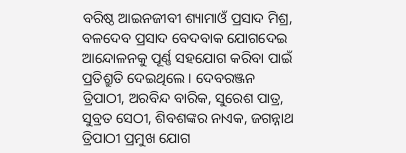ବରିଷ୍ଠ ଆଇନଜୀବୀ ଶ୍ୟାମାଓଁ ପ୍ରସାଦ ମିଶ୍ର, ବଳଦେବ ପ୍ରସାଦ ବେଦବାକ ଯୋଗଦେଇ ଆନ୍ଦୋଳନକୁ ପୂର୍ଣ୍ଣ ସହଯୋଗ କରିବା ପାଇଁ ପ୍ରତିଶ୍ରୁତି ଦେଇଥିଲେ । ଦେବରଞ୍ଜନ ତ୍ରିପାଠୀ, ଅରବିନ୍ଦ ବାରିକ, ସୁରେଶ ପାତ୍ର, ସୁବ୍ରତ ସେଠୀ, ଶିବଶଙ୍କର ନାଏକ, ଜଗନ୍ନାଥ ତ୍ରିପାଠୀ ପ୍ରମୁଖ ଯୋଗ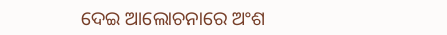ଦେଇ ଆଲୋଚନାରେ ଅଂଶ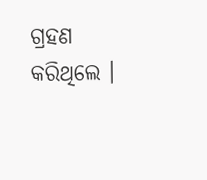ଗ୍ରହଣ କରିଥିଲେ ।